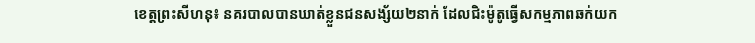ខេត្តព្រះសីហនុ៖ នគរបាលបានឃាត់ខ្លួនជនសង្ស័យ២នាក់ ដែលជិះម៉ូតូធ្វើសកម្មភាពឆក់យក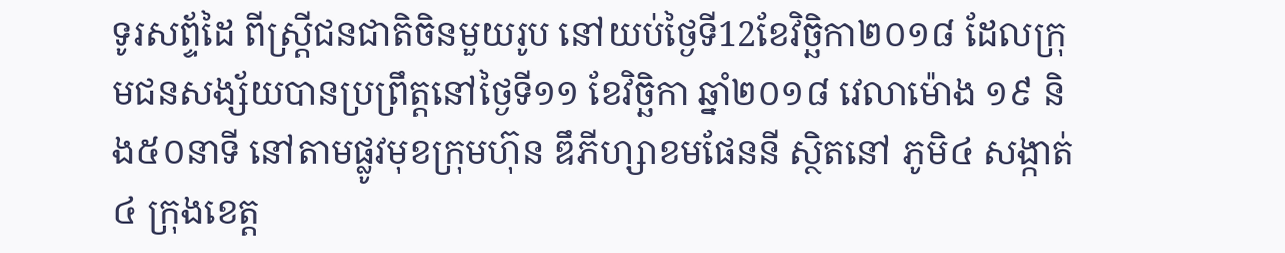ទូរសព្ទ័ដៃ ពីស្ត្រីជនជាតិចិនមួយរូប នៅយប់ថ្ងៃទី12ខែវិច្ឆិកា២០១៨ ដែលក្រុមជនសង្ស័យបានប្រព្រឹត្តនៅថ្ងៃទី១១ ខែវិច្ឆិកា ឆ្នាំ២០១៨ វេលាម៉ោង ១៩ និង៥០នាទី នៅតាមផ្លូវមុខក្រុមហ៊ុន ឌឹភីហ្សាខមផែននី ស្ថិតនៅ ភូមិ៤ សង្កាត់៤ ក្រុងខេត្ត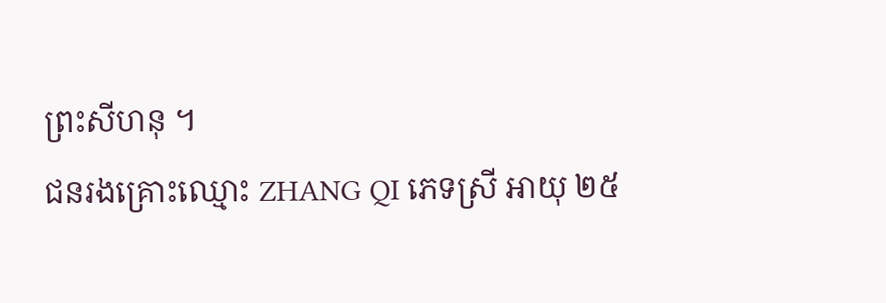ព្រះសីហនុ ។
ជនរងគ្រោះឈ្មោះ ZHANG QI ភេទស្រី អាយុ ២៥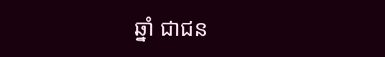ឆ្នាំ ជាជន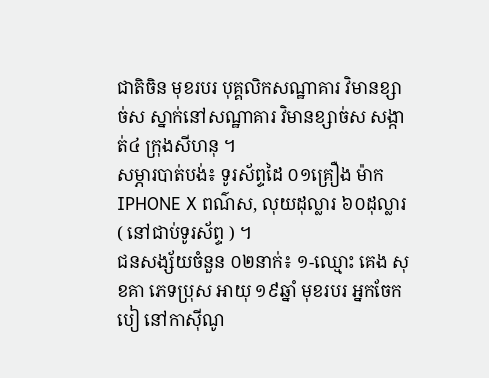ជាតិចិន មុខរបរ បុគ្គលិកសណ្ឋាគារ វិមានខ្សាច់ស ស្នាក់នៅសណ្ឋាគារ វិមានខ្សាច់ស សង្កាត់៤ ក្រុងសីហនុ ។
សម្ភារបាត់បង់៖ ទូរស័ព្ទដៃ ០១គ្រឿង ម៉ាក IPHONE X ពណ៌ស, លុយដុល្លារ ៦០ដុល្លារ ( នៅជាប់ទូរស័ព្ទ ) ។
ជនសង្ស័យចំនួន ០២នាក់៖ ១-ឈ្មោះ គេង សុខគា ភេទប្រុស អាយុ ១៩ឆ្នាំ មុខរបរ អ្នកចែកបៀ នៅកាស៊ីណូ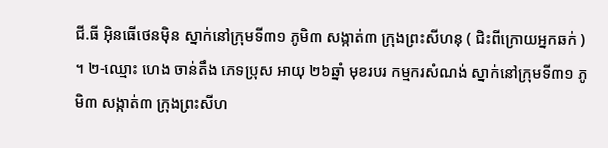ជី.ធី អ៊ិនធើថេនម៉ិន ស្នាក់នៅក្រុមទី៣១ ភូមិ៣ សង្កាត់៣ ក្រុងព្រះសីហនុ ( ជិះពីក្រោយអ្នកឆក់ ) ។ ២-ឈ្មោះ ហេង ចាន់តឹង ភេទប្រុស អាយុ ២៦ឆ្នាំ មុខរបរ កម្មករសំណង់ ស្នាក់នៅក្រុមទី៣១ ភូមិ៣ សង្កាត់៣ ក្រុងព្រះសីហ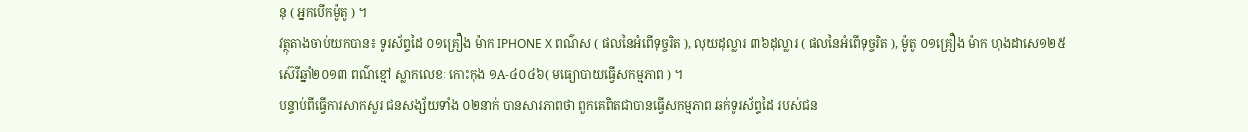នុ ( អ្នកបើកម៉ូតូ ) ។
វត្ថុតាងចាប់យកបាន៖ ទូរស័ព្ទដៃ ០១គ្រឿង ម៉ាក IPHONE X ពណ៌ស ( ផលនៃអំពើទុច្ចរិត ), លុយដុល្លារ ៣៦ដុល្លារ ( ផលនៃអំពើទុច្ចរិត ), ម៉ូតូ ០១គ្រឿង ម៉ាក ហុងដាសេ១២៥ ស៊េរីឆ្នាំ២០១៣ ពណ៌ខ្មៅ ស្លាកលេខៈ កោះកុង ១A-៤០៤៦( មធ្យោបាយធ្វើសកម្មភាព ) ។
បន្ទាប់ពីធ្វើការសាកសួរ ជនសង្ស័យទាំង ០២នាក់ បានសារភាពថា ពួកគេពិតជាបានធ្វើសកម្មភាព ឆក់ទូរស័ព្ទដៃ របស់ជន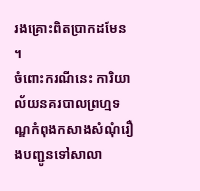រងគ្រោះពិតប្រាកដមែន ។
ចំពោះករណីនេះ ការិយាល័យនគរបាលព្រហ្មទណ្ឌកំពុងកសាងសំណុំរឿងបញ្ជូនទៅសាលា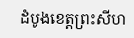ដំបូងខេត្តព្រះសីហ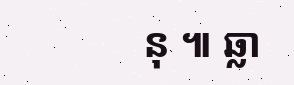នុ ៕ ឆ្លា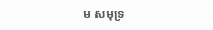ម សមុទ្រ